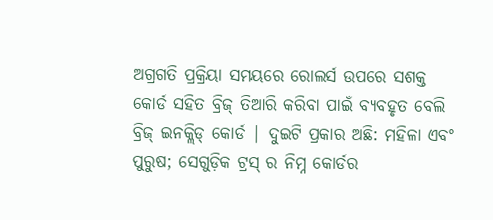ଅଗ୍ରଗତି ପ୍ରକ୍ରିୟା ସମୟରେ ରୋଲର୍ସ ଉପରେ ସଶକ୍ତ କୋର୍ଡ ସହିତ ବ୍ରିଜ୍ ତିଆରି କରିବା ପାଇଁ ବ୍ୟବହୃତ ବେଲି ବ୍ରିଜ୍ ଇନକ୍ଲିଡ୍ କୋର୍ଡ | ଦୁଇଟି ପ୍ରକାର ଅଛି: ମହିଳା ଏବଂ ପୁରୁଷ; ସେଗୁଡ଼ିକ ଟ୍ରସ୍ ର ନିମ୍ନ କୋର୍ଡର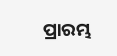ପ୍ରାରମ୍ଭ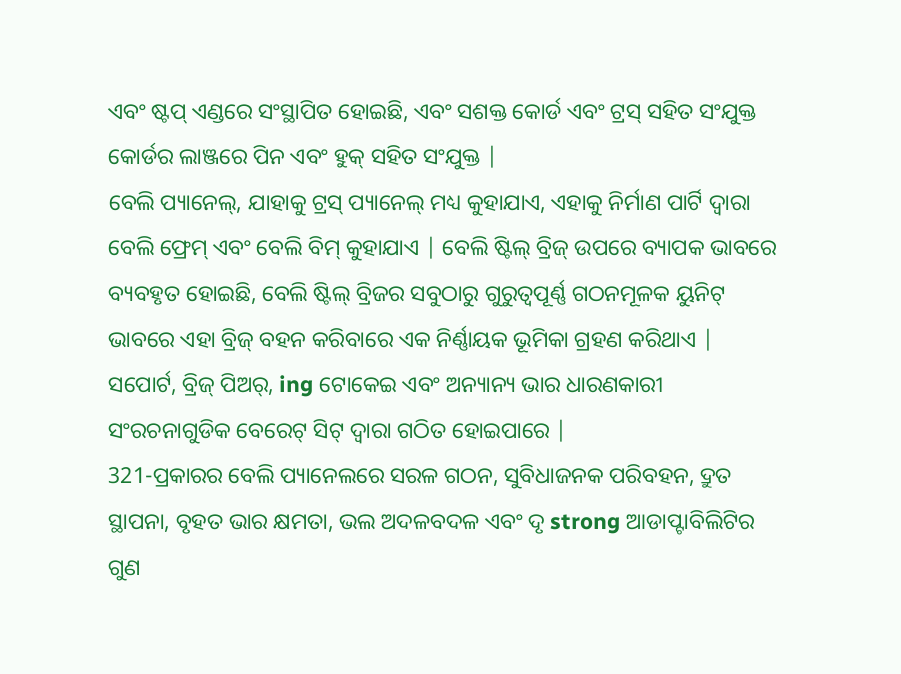ଏବଂ ଷ୍ଟପ୍ ଏଣ୍ଡରେ ସଂସ୍ଥାପିତ ହୋଇଛି, ଏବଂ ସଶକ୍ତ କୋର୍ଡ ଏବଂ ଟ୍ରସ୍ ସହିତ ସଂଯୁକ୍ତ କୋର୍ଡର ଲାଞ୍ଜରେ ପିନ ଏବଂ ହୁକ୍ ସହିତ ସଂଯୁକ୍ତ |
ବେଲି ପ୍ୟାନେଲ୍, ଯାହାକୁ ଟ୍ରସ୍ ପ୍ୟାନେଲ୍ ମଧ୍ୟ କୁହାଯାଏ, ଏହାକୁ ନିର୍ମାଣ ପାର୍ଟି ଦ୍ୱାରା ବେଲି ଫ୍ରେମ୍ ଏବଂ ବେଲି ବିମ୍ କୁହାଯାଏ | ବେଲି ଷ୍ଟିଲ୍ ବ୍ରିଜ୍ ଉପରେ ବ୍ୟାପକ ଭାବରେ ବ୍ୟବହୃତ ହୋଇଛି, ବେଲି ଷ୍ଟିଲ୍ ବ୍ରିଜର ସବୁଠାରୁ ଗୁରୁତ୍ୱପୂର୍ଣ୍ଣ ଗଠନମୂଳକ ୟୁନିଟ୍ ଭାବରେ ଏହା ବ୍ରିଜ୍ ବହନ କରିବାରେ ଏକ ନିର୍ଣ୍ଣାୟକ ଭୂମିକା ଗ୍ରହଣ କରିଥାଏ |
ସପୋର୍ଟ, ବ୍ରିଜ୍ ପିଅର୍, ing ଟୋକେଇ ଏବଂ ଅନ୍ୟାନ୍ୟ ଭାର ଧାରଣକାରୀ ସଂରଚନାଗୁଡିକ ବେରେଟ୍ ସିଟ୍ ଦ୍ୱାରା ଗଠିତ ହୋଇପାରେ |
321-ପ୍ରକାରର ବେଲି ପ୍ୟାନେଲରେ ସରଳ ଗଠନ, ସୁବିଧାଜନକ ପରିବହନ, ଦ୍ରୁତ ସ୍ଥାପନା, ବୃହତ ଭାର କ୍ଷମତା, ଭଲ ଅଦଳବଦଳ ଏବଂ ଦୃ strong ଆଡାପ୍ଟାବିଲିଟିର ଗୁଣ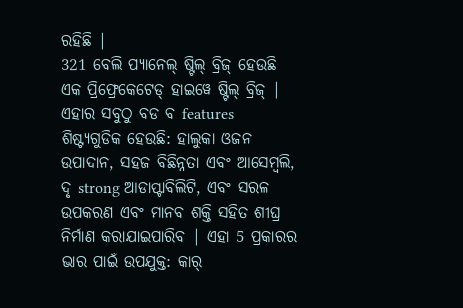ରହିଛି |
321 ବେଲି ପ୍ୟାନେଲ୍ ଷ୍ଟିଲ୍ ବ୍ରିଜ୍ ହେଉଛି ଏକ ପ୍ରିଫ୍ରେକେଟେଡ୍ ହାଇୱେ ଷ୍ଟିଲ୍ ବ୍ରିଜ୍ | ଏହାର ସବୁଠୁ ବଡ ବ features ଶିଷ୍ଟ୍ୟଗୁଡିକ ହେଉଛି: ହାଲୁକା ଓଜନ ଉପାଦାନ, ସହଜ ବିଛିନ୍ନତା ଏବଂ ଆସେମ୍ବଲି, ଦୃ strong ଆଡାପ୍ଟାବିଲିଟି, ଏବଂ ସରଳ ଉପକରଣ ଏବଂ ମାନବ ଶକ୍ତି ସହିତ ଶୀଘ୍ର ନିର୍ମାଣ କରାଯାଇପାରିବ | ଏହା 5 ପ୍ରକାରର ଭାର ପାଇଁ ଉପଯୁକ୍ତ: କାର୍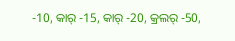-10, କାର୍ -15, କାର୍ -20, କ୍ରଲର୍ -50,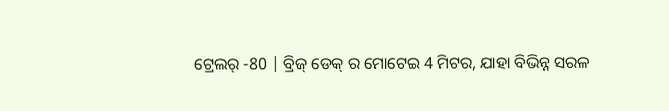ଟ୍ରେଲର୍ -80 | ବ୍ରିଜ୍ ଡେକ୍ ର ମୋଟେଇ 4 ମିଟର, ଯାହା ବିଭିନ୍ନ ସରଳ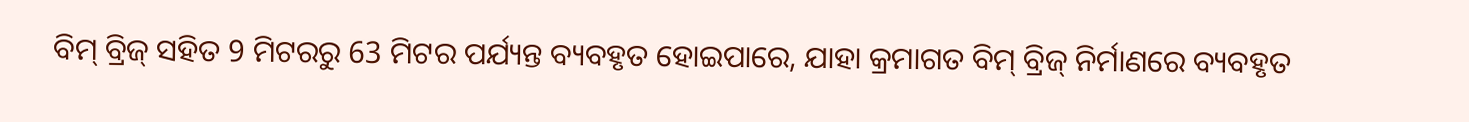ବିମ୍ ବ୍ରିଜ୍ ସହିତ 9 ମିଟରରୁ 63 ମିଟର ପର୍ଯ୍ୟନ୍ତ ବ୍ୟବହୃତ ହୋଇପାରେ, ଯାହା କ୍ରମାଗତ ବିମ୍ ବ୍ରିଜ୍ ନିର୍ମାଣରେ ବ୍ୟବହୃତ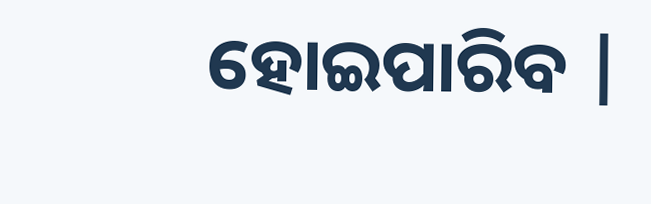ହୋଇପାରିବ |